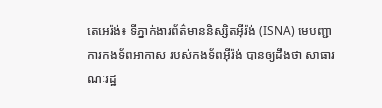តេអេរ៉ង់៖ ទីភ្នាក់ងារព័ត៌មាននិស្សិតអ៊ីរ៉ង់ (ISNA) មេបញ្ជាការកងទ័ពអាកាស របស់កងទ័ពអ៊ីរ៉ង់ បានឲ្យដឹងថា សាធារណៈរដ្ឋ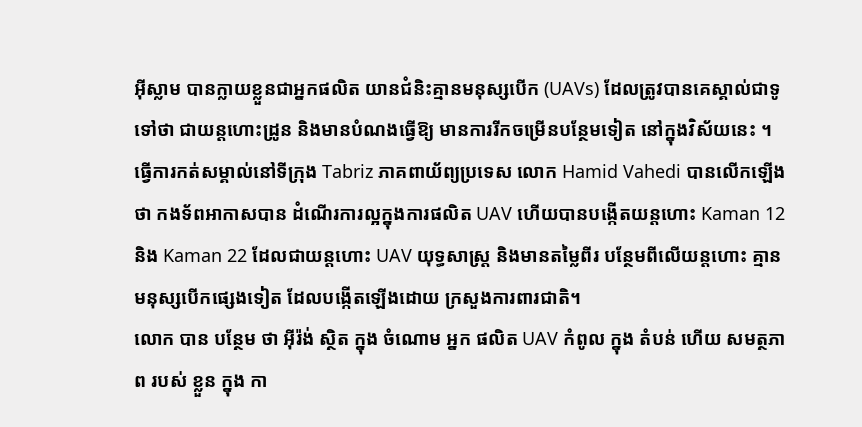អ៊ីស្លាម បានក្លាយខ្លួនជាអ្នកផលិត យានជំនិះគ្មានមនុស្សបើក (UAVs) ដែលត្រូវបានគេស្គាល់ជាទូទៅថា ជាយន្តហោះដ្រូន និងមានបំណងធ្វើឱ្យ មានការរីកចម្រើនបន្ថែមទៀត នៅក្នុងវិស័យនេះ ។
ធ្វើការកត់សម្គាល់នៅទីក្រុង Tabriz ភាគពាយ័ព្យប្រទេស លោក Hamid Vahedi បានលើកឡើងថា កងទ័ពអាកាសបាន ដំណើរការល្អក្នុងការផលិត UAV ហើយបានបង្កើតយន្តហោះ Kaman 12 និង Kaman 22 ដែលជាយន្ដហោះ UAV យុទ្ធសាស្ត្រ និងមានតម្លៃពីរ បន្ថែមពីលើយន្តហោះ គ្មានមនុស្សបើកផ្សេងទៀត ដែលបង្កើតឡើងដោយ ក្រសួងការពារជាតិ។
លោក បាន បន្ថែម ថា អ៊ីរ៉ង់ ស្ថិត ក្នុង ចំណោម អ្នក ផលិត UAV កំពូល ក្នុង តំបន់ ហើយ សមត្ថភាព របស់ ខ្លួន ក្នុង កា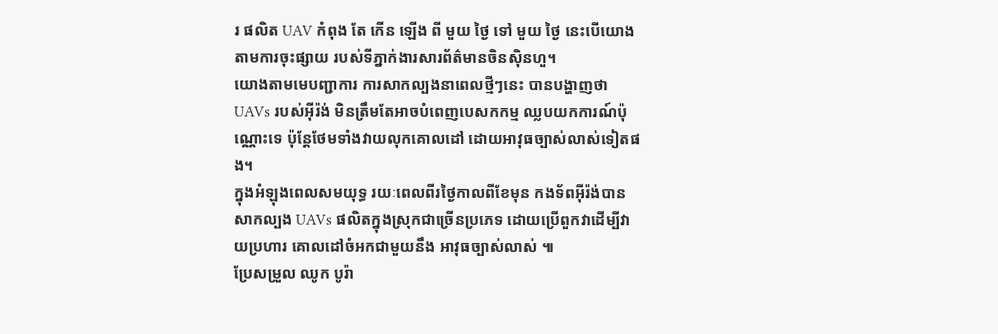រ ផលិត UAV កំពុង តែ កើន ឡើង ពី មួយ ថ្ងៃ ទៅ មួយ ថ្ងៃ នេះបើយោងតាមការចុះផ្សាយ របស់ទីភ្នាក់ងារសារព័ត៌មានចិនស៊ិនហួ។
យោងតាមមេបញ្ជាការ ការសាកល្បងនាពេលថ្មីៗនេះ បានបង្ហាញថា UAVs របស់អ៊ីរ៉ង់ មិនត្រឹមតែអាចបំពេញបេសកកម្ម ឈ្លបយកការណ៍ប៉ុណ្ណោះទេ ប៉ុន្តែថែមទាំងវាយលុកគោលដៅ ដោយអាវុធច្បាស់លាស់ទៀតផង។
ក្នុងអំឡុងពេលសមយុទ្ធ រយៈពេលពីរថ្ងៃកាលពីខែមុន កងទ័ពអ៊ីរ៉ង់បានសាកល្បង UAVs ផលិតក្នុងស្រុកជាច្រើនប្រភេទ ដោយប្រើពួកវាដើម្បីវាយប្រហារ គោលដៅចំអកជាមួយនឹង អាវុធច្បាស់លាស់ ៕
ប្រែសម្រួល ឈូក បូរ៉ា